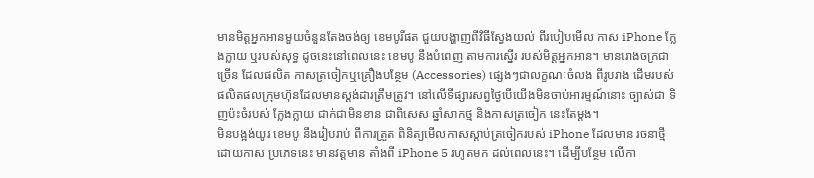មានមិត្តអ្នកអានមួយចំនួនតែងចង់ឲ្យ ខេមបូរីផត ជួយបង្ហាញពីវិធីស្វែងយល់ ពីរបៀបមើល កាស iPhone ក្លែងក្លាយ ឬរបស់សុទ្ធ ដូចនេះនៅពេលនេះ ខេមបូ នឹងបំពេញ តាមការស្នើរ របស់មិត្តអ្នកអាន។ មានរោងចក្រជាច្រើន ដែលផលិត កាសត្រចៀកឬគ្រឿងបន្ថែម (Accessories) ផ្សេងៗជាលក្ខណៈចំលង ពីរូបរាង ដើមរបស់ ផលិតផលក្រុមហ៊ុនដែលមានស្តង់ដារត្រឹមត្រូវ។ នៅលើទីផ្សារសព្វថ្ងៃបើយើងមិនចាប់អារម្មណ៍នោះ ច្បាស់ជា ទិញប៉ះចំរបស់ ក្លែងក្លាយ ជាក់ជាមិនខាន ជាពិសេស ឆ្នាំសាកថ្ម និងកាសត្រចៀក នេះតែម្តង។
មិនបង្អង់យូរ ខេមបូ នឹងរៀបរាប់ ពីការត្រួត ពិនិត្យមើលកាសស្ដាប់ត្រចៀករបស់ iPhone ដែលមាន រចនាថ្មី ដោយកាស ប្រភេទនេះ មានវត្តមាន តាំងពី iPhone 5 រហូតមក ដល់ពេលនេះ។ ដើម្បីបន្ថែម លើកា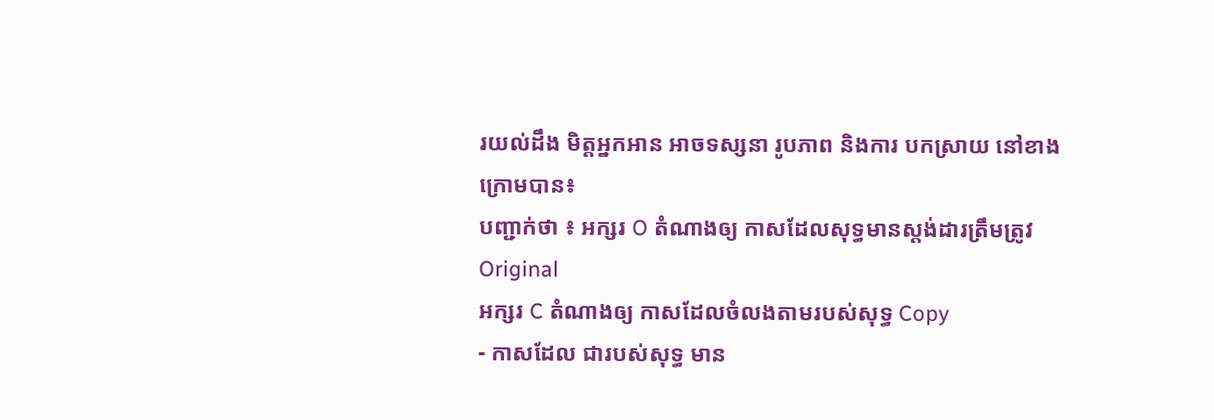រយល់ដឹង មិត្តអ្នកអាន អាចទស្សនា រូបភាព និងការ បកស្រាយ នៅខាងក្រោមបាន៖
បញ្ជាក់ថា ៖ អក្សរ O តំណាងឲ្យ កាសដែលសុទ្ធមានស្តង់ដារត្រឹមត្រូវ Original
អក្សរ C តំណាងឲ្យ កាសដែលចំលងតាមរបស់សុទ្ធ Copy
- កាសដែល ជារបស់សុទ្ធ មាន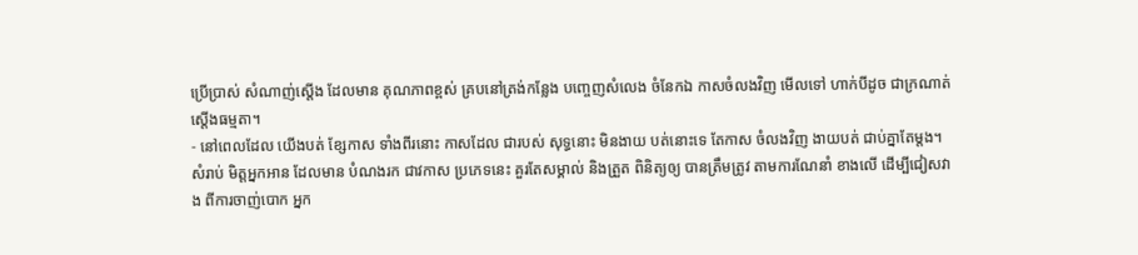ប្រើប្រាស់ សំណាញ់ស្តើង ដែលមាន គុណភាពខ្ពស់ គ្របនៅត្រង់កន្លែង បញ្ចេញសំលេង ចំនែកឯ កាសចំលងវិញ មើលទៅ ហាក់បីដូច ជាក្រណាត់ ស្តើងធម្មតា។
- នៅពេលដែល យើងបត់ ខ្សែកាស ទាំងពីរនោះ កាសដែល ជារបស់ សុទ្ធនោះ មិនងាយ បត់នោះទេ តែកាស ចំលងវិញ ងាយបត់ ជាប់គ្នាតែម្តង។
សំរាប់ មិត្តអ្នកអាន ដែលមាន បំណងរក ជាវកាស ប្រភេទនេះ គួរតែសម្គាល់ និងត្រួត ពិនិត្យឲ្យ បានត្រឹមត្រូវ តាមការណែនាំ ខាងលើ ដើម្បីជៀសវាង ពីការចាញ់បោក អ្នក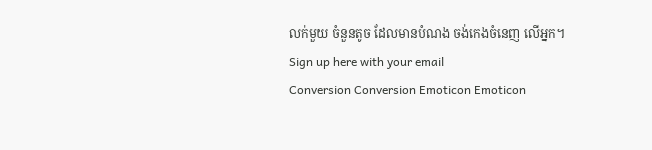លក់មួយ ចំនួនតូច ដែលមានបំណង ចង់កេងចំនេញ លើអ្នក។
Sign up here with your email
Conversion Conversion Emoticon Emoticon